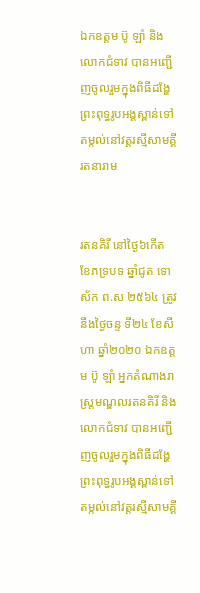ឯកឧត្តម ប៊ូ ឡាំ និងលោកជំទាវ បានអញ្ជើញចូលរួមក្នុងពិធីដង្ហែព្រះពុទ្ធរូបអង្គស្ពាន់ទៅតម្កល់នៅវត្តរស្មីសាមគ្គីរតនារាម


រតនគិរី នៅថ្ងៃ៦កើត ខែភទ្របទ ឆ្នាំជូត ទោស័ក ព.ស ២៥៦៤ ត្រូវនឹងថ្ងៃចន្ទ ទី២៤ ខែសីហា ឆ្នាំ២០២០ ឯកឧត្តម ប៊ូ ឡាំ អ្នកតំណាងរាស្ត្រមណ្ឌលរតនគិរី និងលោកជំទាវ បានអញ្ជើញចូលរួមក្នុងពិធីដង្ហែព្រះពុទ្ធរូបអង្គស្ពាន់ទៅតម្កល់នៅវត្តរស្មីសាមគ្គី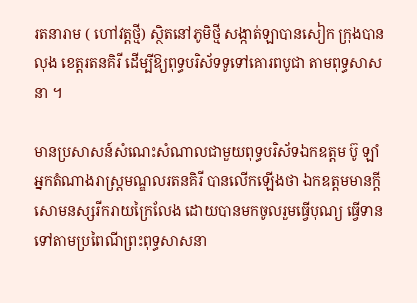រតនារាម ( ហៅវត្តថ្មី) ស្ថិតនៅភូមិថ្មី សង្កាត់ឡាបានសៀក ក្រុងបានលុង ខេត្តរតនគិរី ដើម្បីឱ្យពុទ្ធបរិស័ទទូទៅគោរពបូជា តាមពុទ្ធសាសនា ។

មានប្រសាសន៍សំណេះសំណាលជាមួយពុទ្ធបរិស័ទឯកឧត្តម ប៊ូ ឡាំ អ្នកតំណាងរាស្ត្រមណ្ឌលរតនគិរី បានលើកឡើងថា ឯកឧត្តមមានក្តីសោមនស្សរីករាយក្រៃលែង ដោយបានមកចូលរួមធ្វើបុណ្យ ធ្វើទានទៅតាមប្រពៃណីព្រះពុទ្ធសាសនា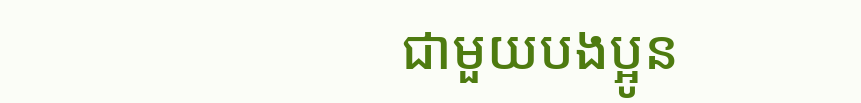ជាមួយបងប្អូន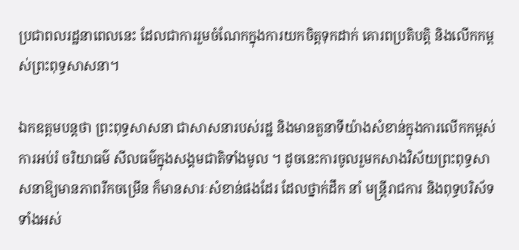ប្រជាពលរដ្ឋនាពេលនេះ ដែលជាការរួមចំណែកក្នុងការយកចិត្តទុកដាក់ គោរពប្រតិបត្តិ និងលើកកម្ពស់ព្រះពុទ្ធសាសនា។

ឯកឧត្តមបន្តថា ព្រះពុទ្ធសាសនា ជាសាសនារបស់រដ្ឋ និងមានតួនាទីយ៉ាងសំខាន់ក្នុងការលើកកម្ពស់ការអប់រំ ចរិយាធម៌ សីលធម៌ក្នុងសង្គមជាតិទាំងមូល ។ ដូចនេះការចូលរួមកសាងវិស័យព្រះពុទ្ធសាសនាឱ្យមានភាពរីកចម្រើន ក៏មានសារៈសំខាន់ផងដែរ ដែលថ្នាក់ដឹក នាំ មន្ត្រីរាជការ និងពុទ្ធបរិស័ទទាំងអស់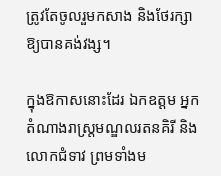ត្រូវតែចូលរួមកសាង និងថែរក្សាឱ្យបានគង់វង្ស។

ក្នុងឱកាសនោះដែរ ឯកឧត្តម អ្នកតំណាងរាស្ត្រមណ្ឌលរតនគិរី និង លោកជំទាវ ព្រមទាំងម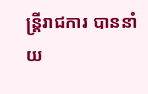ន្រ្តីរាជការ បាននាំយ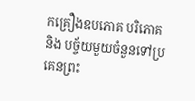កគ្រឿងឧបភោគ បរិភោគ និង បច្ច័យមួយចំនួនទៅប្រគេនព្រះ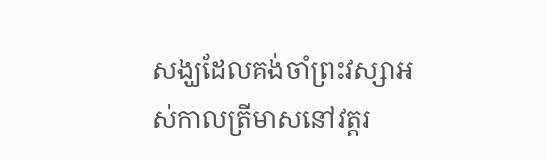សង្ឃដែលគង់ចាំព្រះវស្សាអស់កាលត្រីមាសនៅវត្តរ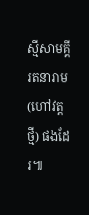ស្មីសាមគ្គីរតនារាម  (ហៅវត្តថ្មី) ផងដែរ៕